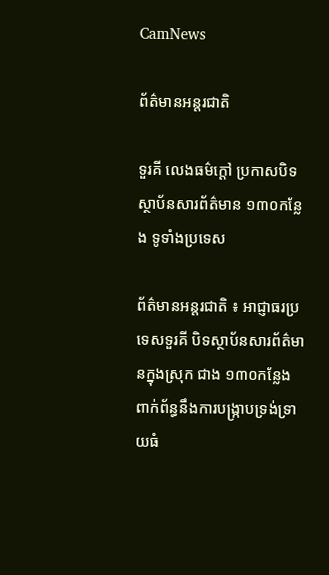CamNews

ព័ត៌មានអន្តរជាតិ

ទួរគី លេងធម៌ក្តៅ ប្រកាសបិទ ស្ថាប័នសារព័ត៌មាន ១៣០កន្លែង ទូទាំងប្រទេស

ព័ត៌មានអន្តរជាតិ ៖ អាជ្ញាធរប្រទេសទួរគី បិទស្ថាប័នសារព័ត៌មានក្នុងស្រុក ជាង ១៣០កន្លែង ពាក់ព័ន្ធនឹងការបង្រ្កាបទ្រង់ទ្រាយធំ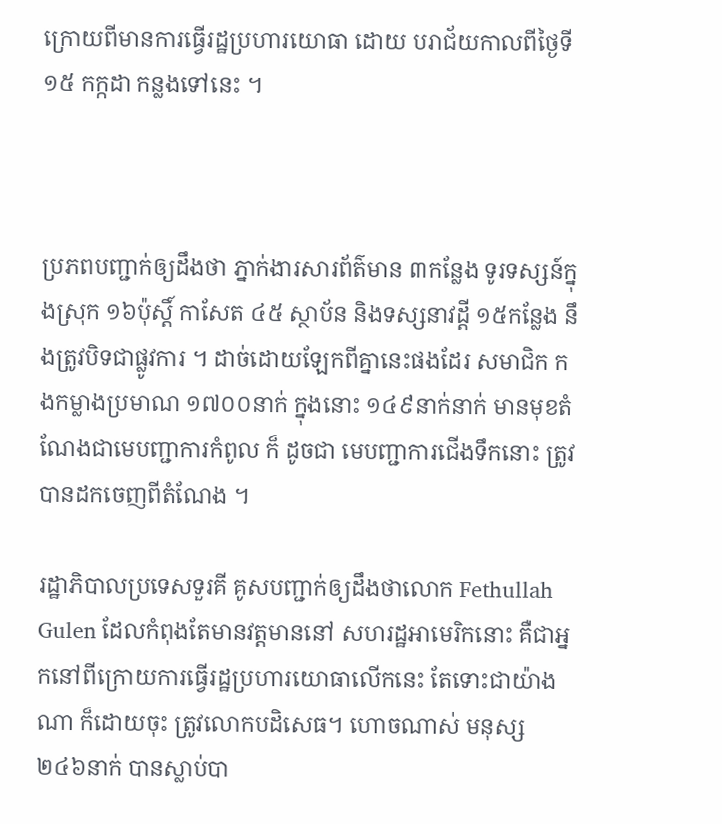ក្រោយពីមានការធ្វើរដ្ឋប្រហារយោធា ដោយ បរាជ័យកាលពីថ្ងៃទី ១៥ កក្កដា កន្លងទៅនេះ ។



ប្រភពបញ្ជាក់ឲ្យដឹងថា ភ្នាក់ងារសារព័ត៌មាន ៣កន្លែង ទូរទស្សន៍ក្នុងស្រុក ១៦ប៉ុស្តិ៍ កាសែត ៤៥ ស្ថាប័ន និងទស្សនាវដ្តី ១៥កន្លែង នឹងត្រូវបិទជាផ្លូវការ ។ ដាច់ដោយឡែកពីគ្នានេះផងដែរ សមាជិក កងកម្លាងប្រមាណ ១៧០០នាក់ ក្នុងនោះ ១៤៩នាក់នាក់ មានមុខតំណែងជាមេបញ្ជាការកំពូល ក៏ ដូចជា មេបញ្ជាការជើងទឹកនោះ ត្រូវបានដកចេញពីតំណែង ។

រដ្ឋាភិបាលប្រទេសទួរគី គូសបញ្ជាក់ឲ្យដឹងថាលោក Fethullah Gulen ដែលកំពុងតែមានវត្តមាននៅ សហរដ្ឋអាមេរិកនោះ គឺជាអ្នកនៅពីក្រោយការធ្វើរដ្ឋប្រហារយោធាលើកនេះ តែទោះជាយ៉ាងណា ក៏ដោយចុះ ត្រូវលោកបដិសេធ។ ហោចណាស់ មនុស្ស ២៤៦នាក់ បានស្លាប់បា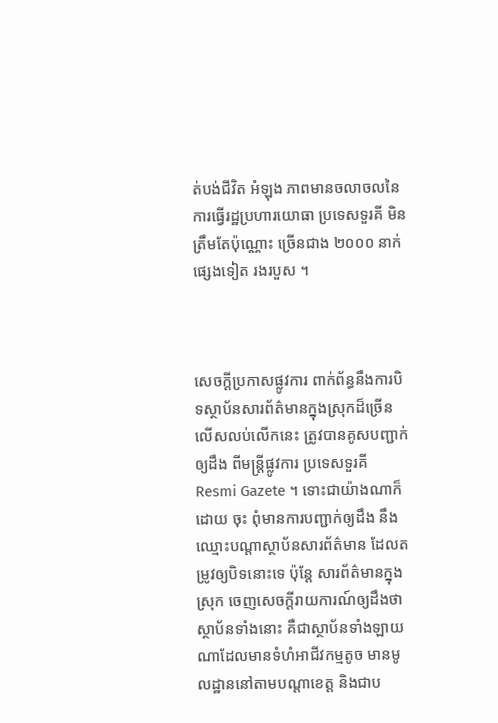ត់បង់ជីវិត អំឡុង ភាពមានចលាចលនៃការធ្វើរដ្ឋប្រហារយោធា ប្រទេសទួរគី មិនត្រឹមតែប៉ុណ្ណោះ ច្រើនជាង ២០០០ នាក់ផ្សេងទៀត រងរបួស ។



សេចក្តីប្រកាសផ្លូវការ ពាក់ព័ន្ធនឹងការបិទស្ថាប័នសារព័ត៌មានក្នុងស្រុកដ៏ច្រើនលើសលប់លើកនេះ ត្រូវបានគូសបញ្ជាក់ឲ្យដឹង ពីមន្រ្តីផ្លូវការ ប្រទេសទួរគី Resmi Gazete ។ ទោះជាយ៉ាងណាក៏ដោយ ចុះ ពុំមានការបញ្ជាក់ឲ្យដឹង នឹងឈ្មោះបណ្តាស្ថាប័នសារព័ត៌មាន ដែលតម្រូវឲ្យបិទនោះទេ ប៉ុន្តែ សារព័ត៌មានក្នុងស្រុក ចេញសេចក្តីរាយការណ៍ឲ្យដឹងថា ស្ថាប័នទាំងនោះ គឺជាស្ថាប័នទាំងឡាយ ណាដែលមានទំហំអាជីវកម្មតូច មានមូលដ្ឋាននៅតាមបណ្តាខេត្ត និងជាប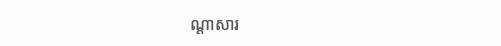ណ្តាសារ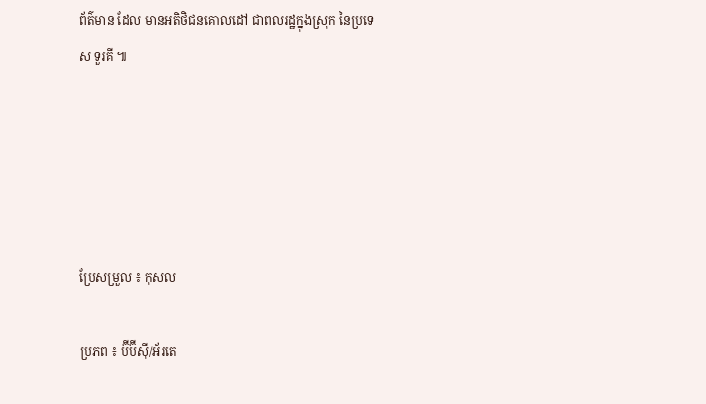ព័ត៌មាន ដែល មានអតិថិជនគោលដៅ ជាពលរដ្ឋក្នុងស្រុក នៃប្រទេស ទួរគី ៕





ប្រែសម្រួល ៖ កុសល

ប្រភព ៖ ប៊ីប៊ីស៊ី/អ័រតេ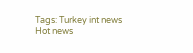Tags: Turkey int news Hot news